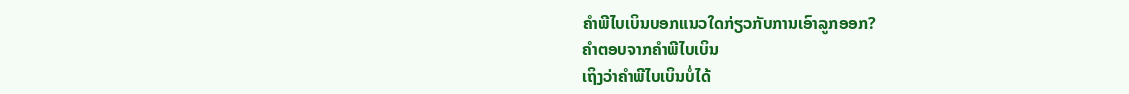ຄຳພີໄບເບິນບອກແນວໃດກ່ຽວກັບການເອົາລູກອອກ?
ຄຳຕອບຈາກຄຳພີໄບເບິນ
ເຖິງວ່າຄຳພີໄບເບິນບໍ່ໄດ້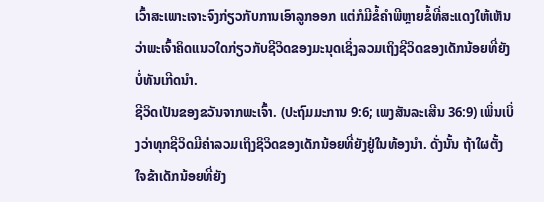ເວົ້າສະເພາະເຈາະຈົງກ່ຽວກັບການເອົາລູກອອກ ແຕ່ກໍມີຂໍ້ຄຳພີຫຼາຍຂໍ້ທີ່ສະແດງໃຫ້ເຫັນວ່າພະເຈົ້າຄິດແນວໃດກ່ຽວກັບຊີວິດຂອງມະນຸດເຊິ່ງລວມເຖິງຊີວິດຂອງເດັກນ້ອຍທີ່ຍັງບໍ່ທັນເກີດນຳ.
ຊີວິດເປັນຂອງຂວັນຈາກພະເຈົ້າ. (ປະຖົມມະການ 9:6; ເພງສັນລະເສີນ 36:9) ເພິ່ນເບິ່ງວ່າທຸກຊີວິດມີຄ່າລວມເຖິງຊິວິດຂອງເດັກນ້ອຍທີ່ຍັງຢູ່ໃນທ້ອງນຳ. ດັ່ງນັ້ນ ຖ້າໃຜຕັ້ງໃຈຂ້າເດັກນ້ອຍທີ່ຍັງ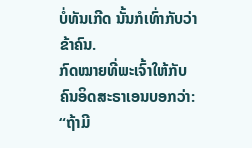ບໍ່ທັນເກີດ ນັ້ນກໍເທົ່າກັບວ່າຂ້າຄົນ.
ກົດໝາຍທີ່ພະເຈົ້າໃຫ້ກັບຄົນອິດສະຣາເອນບອກວ່າ: “ຖ້າມີ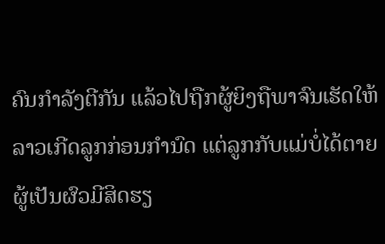ຄົນກຳລັງຕີກັນ ແລ້ວໄປຖືກຜູ້ຍິງຖືພາຈົນເຮັດໃຫ້ລາວເກີດລູກກ່ອນກຳນົດ ແຕ່ລູກກັບແມ່ບໍ່ໄດ້ຕາຍ ຜູ້ເປັນຜົວມີສິດຮຽ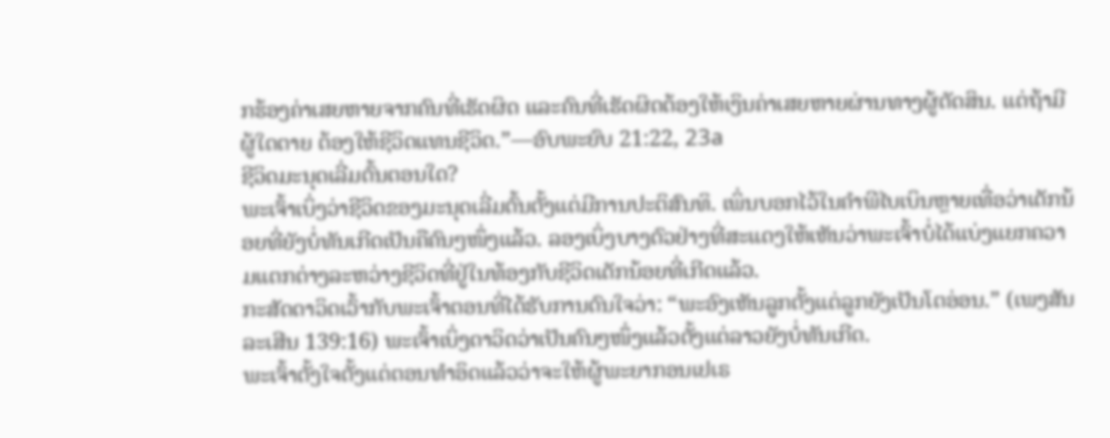ກຮ້ອງຄ່າເສຍຫາຍຈາກຄົນທີ່ເຮັດຜິດ ແລະຄົນທີ່ເຮັດຜິດຕ້ອງໃຫ້ເງິນຄ່າເສຍຫາຍຜ່ານທາງຜູ້ຕັດສິນ. ແຕ່ຖ້າມີຜູ້ໃດຕາຍ ຕ້ອງໃຫ້ຊີວິດແທນຊີວິດ.”—ອົບພະຍົບ 21:22, 23a
ຊີວິດມະນຸດເລີ່ມຕົ້ນຕອນໃດ?
ພະເຈົ້າເບິ່ງວ່າຊີວິດຂອງມະນຸດເລີ່ມຕົ້ນຕັ້ງແຕ່ມີການປະຕິສົນທິ. ເພິ່ນບອກໄວ້ໃນຄຳພີໄບເບິນຫຼາຍເທື່ອວ່າເດັກນ້ອຍທີ່ຍັງບໍ່ທັນເກີດເປັນຄືຄົນໆໜຶ່ງແລ້ວ. ລອງເບິ່ງບາງຕົວຢ່າງທີ່ສະແດງໃຫ້ເຫັນວ່າພະເຈົ້າບໍ່ໄດ້ແບ່ງແຍກຄວາມແຕກຕ່າງລະຫວ່າງຊີວິດທີ່ຢູ່ໃນທ້ອງກັບຊີວິດເດັກນ້ອຍທີ່ເກີດແລ້ວ.
ກະສັດດາວິດເວົ້າກັບພະເຈົ້າຕອນທີ່ໄດ້ຮັບການດົນໃຈວ່າ: “ພະອົງເຫັນລູກຕັ້ງແຕ່ລູກຍັງເປັນໂຕອ່ອນ.” (ເພງສັນລະເສີນ 139:16) ພະເຈົ້າເບິ່ງດາວິດວ່າເປັນຄົນໆໜຶ່ງແລ້ວຕັ້ງແຕ່ລາວຍັງບໍ່ທັນເກີດ.
ພະເຈົ້າຕັ້ງໃຈຕັ້ງແຕ່ຕອນທຳອິດແລ້ວວ່າຈະໃຫ້ຜູ້ພະຍາກອນເຢເຣ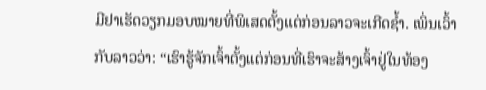ມີຢາເຮັດວຽກມອບໝາຍທີ່ພິເສດຕັ້ງແຕ່ກ່ອນລາວຈະເກີດຊ້ຳ. ເພິ່ນເວົ້າກັບລາວວ່າ: “ເຮົາຮູ້ຈັກເຈົ້າຕັ້ງແຕ່ກ່ອນທີ່ເຮົາຈະສ້າງເຈົ້າຢູ່ໃນທ້ອງ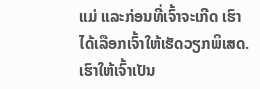ແມ່ ແລະກ່ອນທີ່ເຈົ້າຈະເກີດ ເຮົາໄດ້ເລືອກເຈົ້າໃຫ້ເຮັດວຽກພິເສດ. ເຮົາໃຫ້ເຈົ້າເປັນ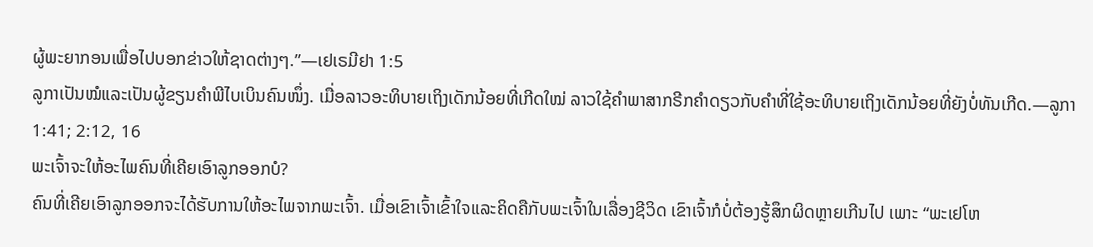ຜູ້ພະຍາກອນເພື່ອໄປບອກຂ່າວໃຫ້ຊາດຕ່າງໆ.”—ເຢເຣມີຢາ 1:5
ລູກາເປັນໝໍແລະເປັນຜູ້ຂຽນຄຳພີໄບເບິນຄົນໜຶ່ງ. ເມື່ອລາວອະທິບາຍເຖິງເດັກນ້ອຍທີ່ເກີດໃໝ່ ລາວໃຊ້ຄຳພາສາກຣີກຄຳດຽວກັບຄຳທີ່ໃຊ້ອະທິບາຍເຖິງເດັກນ້ອຍທີ່ຍັງບໍ່ທັນເກີດ.—ລູກາ 1:41; 2:12, 16
ພະເຈົ້າຈະໃຫ້ອະໄພຄົນທີ່ເຄີຍເອົາລູກອອກບໍ?
ຄົນທີ່ເຄີຍເອົາລູກອອກຈະໄດ້ຮັບການໃຫ້ອະໄພຈາກພະເຈົ້າ. ເມື່ອເຂົາເຈົ້າເຂົ້າໃຈແລະຄິດຄືກັບພະເຈົ້າໃນເລື່ອງຊີວິດ ເຂົາເຈົ້າກໍບໍ່ຕ້ອງຮູ້ສຶກຜິດຫຼາຍເກີນໄປ ເພາະ “ພະເຢໂຫ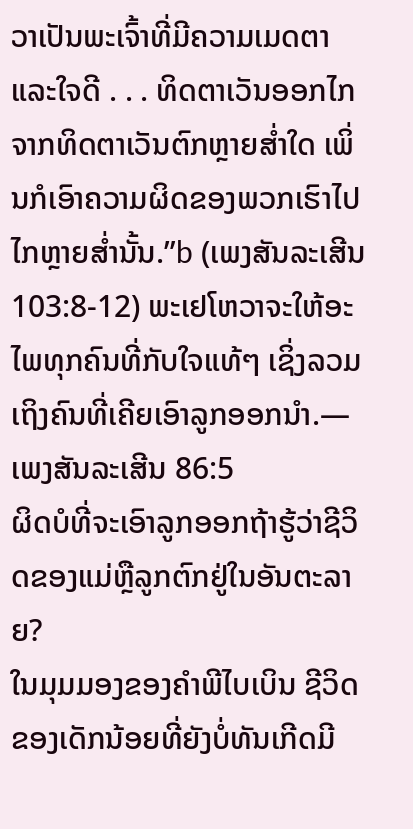ວາເປັນພະເຈົ້າທີ່ມີຄວາມເມດຕາແລະໃຈດີ . . . ທິດຕາເວັນອອກໄກຈາກທິດຕາເວັນຕົກຫຼາຍສ່ຳໃດ ເພິ່ນກໍເອົາຄວາມຜິດຂອງພວກເຮົາໄປໄກຫຼາຍສ່ຳນັ້ນ.”b (ເພງສັນລະເສີນ 103:8-12) ພະເຢໂຫວາຈະໃຫ້ອະໄພທຸກຄົນທີ່ກັບໃຈແທ້ໆ ເຊິ່ງລວມເຖິງຄົນທີ່ເຄີຍເອົາລູກອອກນຳ.—ເພງສັນລະເສີນ 86:5
ຜິດບໍທີ່ຈະເອົາລູກອອກຖ້າຮູ້ວ່າຊີວິດຂອງແມ່ຫຼືລູກຕົກຢູ່ໃນອັນຕະລາຍ?
ໃນມຸມມອງຂອງຄຳພີໄບເບິນ ຊີວິດຂອງເດັກນ້ອຍທີ່ຍັງບໍ່ທັນເກີດມີ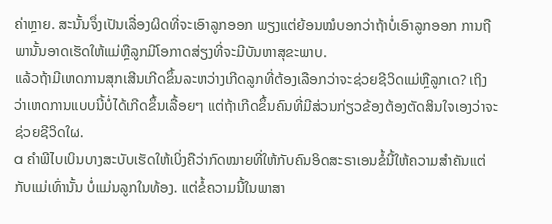ຄ່າຫຼາຍ. ສະນັ້ນຈຶ່ງເປັນເລື່ອງຜິດທີ່ຈະເອົາລູກອອກ ພຽງແຕ່ຍ້ອນໝໍບອກວ່າຖ້າບໍ່ເອົາລູກອອກ ການຖືພານັ້ນອາດເຮັດໃຫ້ແມ່ຫຼືລູກມີໂອກາດສ່ຽງທີ່ຈະມີບັນຫາສຸຂະພາບ.
ແລ້ວຖ້າມີເຫດການສຸກເສີນເກີດຂຶ້ນລະຫວ່າງເກີດລູກທີ່ຕ້ອງເລືອກວ່າຈະຊ່ວຍຊີວິດແມ່ຫຼືລູກເດ? ເຖິງວ່າເຫດການແບບນີ້ບໍ່ໄດ້ເກີດຂຶ້ນເລື້ອຍໆ ແຕ່ຖ້າເກີດຂຶ້ນຄົນທີ່ມີສ່ວນກ່ຽວຂ້ອງຕ້ອງຕັດສິນໃຈເອງວ່າຈະຊ່ວຍຊີວິດໃຜ.
a ຄຳພີໄບເບິນບາງສະບັບເຮັດໃຫ້ເບິ່ງຄືວ່າກົດໝາຍທີ່ໃຫ້ກັບຄົນອິດສະຣາເອນຂໍ້ນີ້ໃຫ້ຄວາມສຳຄັນແຕ່ກັບແມ່ເທົ່ານັ້ນ ບໍ່ແມ່ນລູກໃນທ້ອງ. ແຕ່ຂໍ້ຄວາມນີ້ໃນພາສາ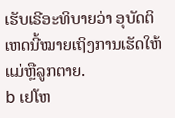ເຮັບເຣີອະທິບາຍວ່າ ອຸບັດຕິເຫດນີ້ໝາຍເຖິງການເຮັດໃຫ້ແມ່ຫຼືລູກຕາຍ.
b ເຢໂຫ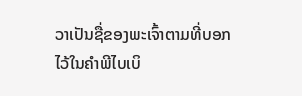ວາເປັນຊື່ຂອງພະເຈົ້າຕາມທີ່ບອກໄວ້ໃນຄຳພີໄບເບິ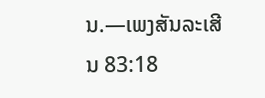ນ.—ເພງສັນລະເສີນ 83:18